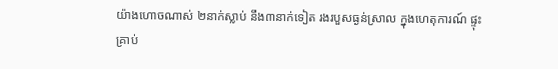យ៉ាងហោចណាស់ ២នាក់ស្លាប់ នឹង៣នាក់ទៀត រងរបួសធ្ងន់ស្រាល ក្នុងហេតុការណ៍ ផ្ទុះគ្រាប់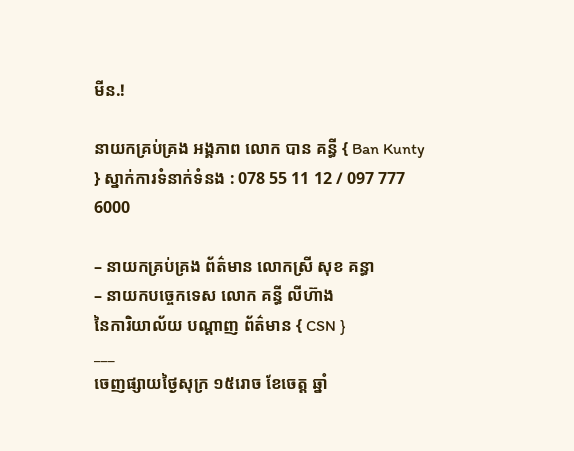មីន.!

នាយកគ្រប់គ្រង អង្គភាព លោក បាន គន្ធី { Ban Kunty } ស្នាក់ការទំនាក់ទំនង : 078 55 11 12 / 097 777 6000

– នាយកគ្រប់គ្រង ព័ត៌មាន លោកស្រី សុខ គន្ធា
– នាយកបច្ចេកទេស លោក គន្ធី លីហ៊ាង                                       នៃការិយាល័យ បណ្ដាញ ព័ត៌មាន { CSN }
___
ចេញផ្សាយថ្ងៃសុក្រ ១៥រោច ខែចេត្ត ឆ្នាំ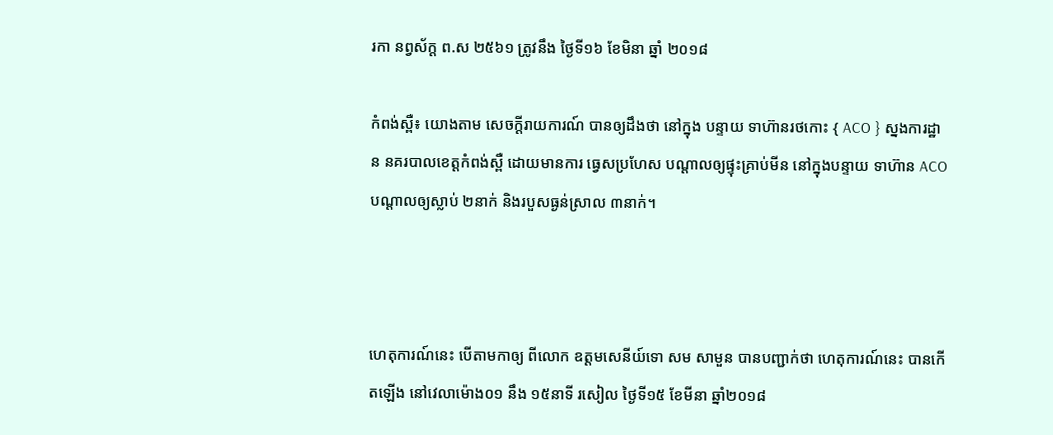រកា នព្វស័ក្ត ព.ស ២៥៦១ ត្រូវនឹង ថ្ងៃទី១៦ ខែមិនា ឆ្នាំ ២០១៨

កំពង់ស្ពឺ៖ យោងតាម សេចក្ដីរាយការណ៍ បានឲ្យដឹងថា នៅក្នុង បន្ទាយ ទាហ៊ានរថកោះ { ACO } ស្នងការដ្ឋាន នគរបាលខេត្តកំពង់ស្ពឺ ដោយមានការ ធ្វេសប្រហែស បណ្ដាលឲ្យផ្ទុះគ្រាប់មីន នៅក្នុងបន្ទាយ ទាហ៊ាន ACO បណ្ដាលឲ្យស្លាប់ ២នាក់ និងរបួសធ្ងន់ស្រាល ៣នាក់។



ហេតុការណ៍នេះ បើតាមកាឲ្យ ពីលោក ឧត្តមសេនីយ៍ទោ សម សាមួន បានបញ្ជាក់ថា ហេតុការណ៍នេះ បានកើតឡើង នៅវេលាម៉ោង០១ នឹង ១៥នាទី រសៀល ថ្ងៃទី១៥ ខែមីនា ឆ្នាំ២០១៨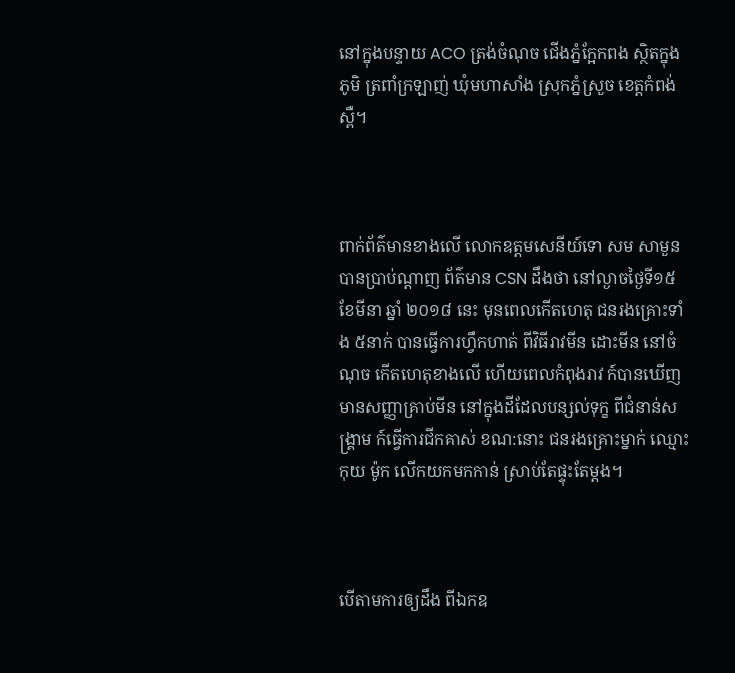នៅក្នុងបន្ទាយ ACO ត្រង់ចំណុច ជើងភ្នំក្អែកពង ស្ថិតក្នុងភូមិ ត្រពាំក្រឡាញ់ ឃុំមហាសាំង ស្រុកភ្នំស្រួច ខេត្តកំពង់ស្ពឺ។



ពាក់ព័ត៌មានខាងលើ លោកឧត្តមសេនីយ៍ទោ សម សាមួន បានប្រាប់ណ្តាញ ព័ត៌មាន CSN ដឹងថា នៅល្ងាចថ្ងៃទី១៥ ខែមីនា ឆ្នាំ ២០១៨ នេះ មុនពេលកើតហេតុ ជនរងគ្រោះទាំង ៥នាក់ បានធ្វើការហ្វឹកហាត់ ពីវិធីរាវមីន ដោះមីន នៅចំណុច កើតហេតុខាងលើ ហើយពេលកំពុងរាវ ក៍បានឃើញ មានសញ្ញាគ្រាប់មីន នៅក្នុងដីដែលបន្សល់ទុក្ខ ពីជំនាន់សង្គ្រាម ក៍ធ្វើការជីកគាស់ ខណ:នោះ ជនរងគ្រោះម្នាក់ ឈ្មោះ កុយ ម៉ូក លើកយកមកកាន់ ស្រាប់តែផ្ទុះតែម្តង។



បើតាមការឲ្យដឹង ពីឯកឧ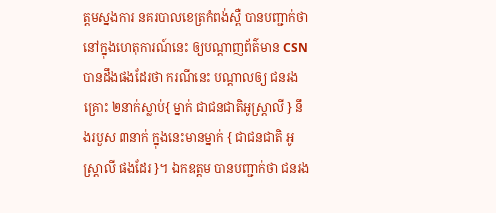ត្តមស្នងការ នគរបាលខេត្រកំពង់ស្ពឺ បានបញ្ជាក់ថា នៅក្នុងហេតុការណ៍នេះ ឲ្យបណ្ដាញព័ត៌មាន CSN បានដឹងផងដែរថា ករណីនេះ បណ្តាលឲ្យ ជនរងគ្រោះ ២នាក់ស្លាប់{ ម្នាក់ ជាជនជាតិអូស្រ្តាលី } នឹងរបួស ៣នាក់ ក្នុងនេះមានម្នាក់ { ជាជនជាតិ អូស្រ្តាលី ផងដែរ }។ ឯកឧត្តម បានបញ្ជាក់ថា ជនរង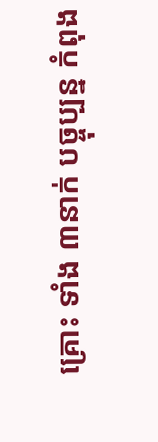គ្រោះ ទាំង ៣នាក់ បច្ចុប្បន្ន កំពុង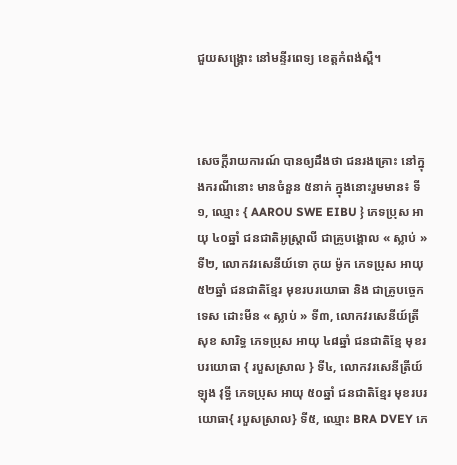ជួយសង្គ្រោះ នៅមន្ទីរពេទ្យ ខេត្តកំពង់ស្ពឺ។



សេចក្ដីរាយការណ៍ បានឲ្យដឹងថា ជនរងគ្រោះ នៅក្នុងករណីនោះ មានចំនួន ៥នាក់ ក្នុងនោះរួមមាន៖ ទី១, ឈ្មោះ { AAROU SWE EIBU } ភេទប្រុស អាយុ ៤០ឆ្នាំ ជនជាតិអូស្ត្រាលី ជាគ្រូបង្គោល « ស្លាប់ » ទី២, លោកវរសេនីយ៍ទោ កុយ ម៉ូក ភេទប្រុស អាយុ ៥២ឆ្នាំ ជនជាតិខ្មែរ មុខរបរយោធា និង ជាគ្រូបច្ចេកទេស ដោះមីន « ស្លាប់ » ទី៣, លោកវរសេនីយ៍ត្រី សុខ សារិទ្ធ ភេទប្រុស អាយុ ៤៨ឆ្នាំ ជនជាតិខ្មែ មុខរបរយោធា { របួសស្រាល } ទី៤, លោកវរសេនីត្រីយ៍ ឡុង វុទ្ធី ភេទប្រុស អាយុ ៥០ឆ្នាំ ជនជាតិខ្មែរ មុខរបរយោធា{ របួសស្រាល} ទី៥, ឈ្មោះ BRA DVEY ភេ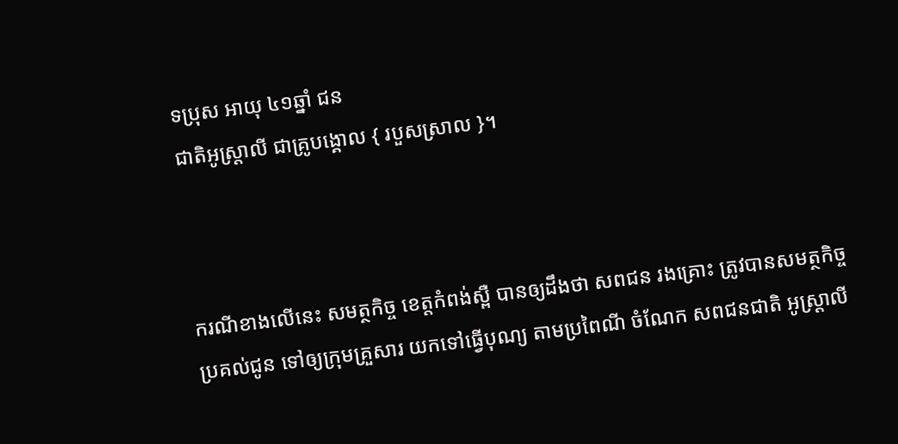ទប្រុស អាយុ ៤១ឆ្នាំ ជន
ជាតិអូស្ត្រាលី ជាគ្រូបង្គោល { របួសស្រាល }។



ករណីខាងលើនេះ សមត្ថកិច្ច ខេត្តកំពង់ស្ពឺ បានឲ្យដឹងថា សពជន រងគ្រោះ ត្រូវបានសមត្ថកិច្ច ប្រគល់ជូន ទៅឲ្យក្រុមគ្រួសារ យកទៅធ្វើបុណ្យ តាមប្រពៃណី ចំណែក សពជនជាតិ អូស្ត្រាលី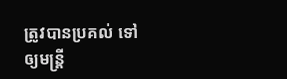ត្រូវបានប្រគល់ ទៅឲ្យមន្រ្តី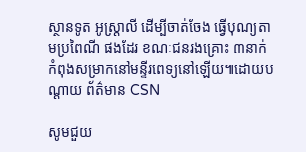ស្ថានទូត អូស្រ្តាលី ដើម្បីចាត់ចែង ធ្វើបុណ្យតាមប្រពៃណី ផងដែរ ខណៈជនរងគ្រោះ ៣នាក់ កំពុងសម្រាកនៅមន្ទីរពេទ្យនៅឡើយ៕ដោយបណ្ដាយ ព័ត៌មាន CSN

សូមជួយ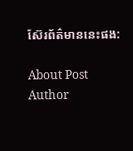ស៊ែរព័ត៌មាននេះផង:

About Post Author